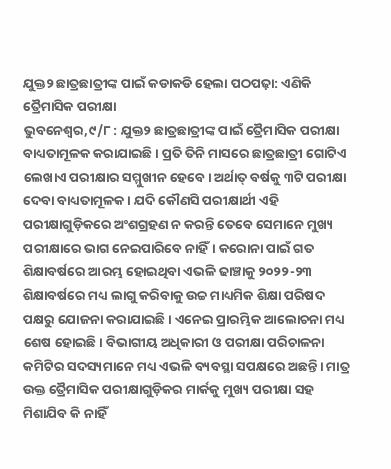ଯୁକ୍ତ୨ ଛାତ୍ରଛାତ୍ରୀଙ୍କ ପାଇଁ କଡାକଡି ହେଲା ପଠପଢ଼ା: ଏଣିକି ତ୍ରୈମାସିକ ପରୀକ୍ଷା
ଭୁବନେଶ୍ବର,୯/୮ : ଯୁକ୍ତ୨ ଛାତ୍ରଛାତ୍ରୀଙ୍କ ପାଇଁ ତ୍ରୈମାସିକ ପରୀକ୍ଷା ବାଧ୍ୟତାମୂଳକ କରାଯାଇଛି । ପ୍ରତି ତିନି ମାସରେ ଛାତ୍ରଛାତ୍ରୀ ଗୋଟିଏ ଲେଖାଏ ପରୀକ୍ଷାର ସମ୍ମୁଖୀନ ହେବେ। ଅର୍ଥାତ୍ ବର୍ଷକୁ ୩ଟି ପରୀକ୍ଷା ଦେବା ବାଧ୍ୟତାମୂଳକ। ଯଦି କୌଣସି ପରୀକ୍ଷାର୍ଥୀ ଏହି ପରୀକ୍ଷାଗୁଡ଼ିକରେ ଅଂଶଗ୍ରହଣ ନ କରନ୍ତି ତେବେ ସେମାନେ ମୁଖ୍ୟ ପରୀକ୍ଷାରେ ଭାଗ ନେଇପାରିବେ ନାହିଁ। କରୋନା ପାଇଁ ଗତ ଶିକ୍ଷାବର୍ଷରେ ଆରମ୍ଭ ହୋଇଥିବା ଏଭଳି ଢାଞ୍ଚାକୁ ୨୦୨୨-୨୩ ଶିକ୍ଷାବର୍ଷରେ ମଧ୍ୟ ଲାଗୁ କରିବାକୁ ଉଚ୍ଚ ମାଧ୍ୟମିକ ଶିକ୍ଷା ପରିଷଦ ପକ୍ଷରୁ ଯୋଜନା କରାଯାଇଛି। ଏନେଇ ପ୍ରାରମ୍ଭିକ ଆଲୋଚନା ମଧ୍ୟ ଶେଷ ହୋଇଛି। ବିଭାଗୀୟ ଅଧିକାରୀ ଓ ପରୀକ୍ଷା ପରିଚାଳନା କମିଟିର ସଦସ୍ୟମାନେ ମଧ୍ୟ ଏଭଳି ବ୍ୟବସ୍ଥା ସପକ୍ଷରେ ଅଛନ୍ତି। ମାତ୍ର ଉକ୍ତ ତ୍ରୈମାସିକ ପରୀକ୍ଷାଗୁଡ଼ିକର ମାର୍କକୁ ମୁଖ୍ୟ ପରୀକ୍ଷା ସହ ମିଶାଯିବ କି ନାହିଁ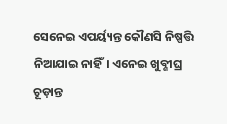ସେନେଇ ଏପର୍ୟ୍ୟନ୍ତ କୌଣସି ନିଷ୍ପତ୍ତି ନିଆଯାଇ ନାହିଁ। ଏନେଇ ଖୁବ୍ଶୀଘ୍ର ଚୂଡ଼ାନ୍ତ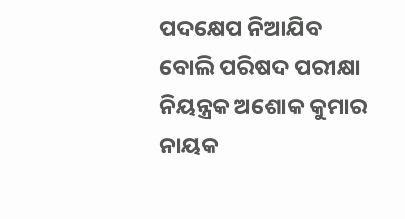ପଦକ୍ଷେପ ନିଆଯିବ ବୋଲି ପରିଷଦ ପରୀକ୍ଷା ନିୟନ୍ତ୍ରକ ଅଶୋକ କୁମାର ନାୟକ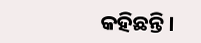କହିଛନ୍ତି।